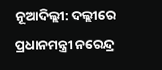ନୂଆଦିଲ୍ଲୀ: ଦଲ୍ଲୀରେ ପ୍ରଧାନମନ୍ତ୍ରୀ ନରେନ୍ଦ୍ର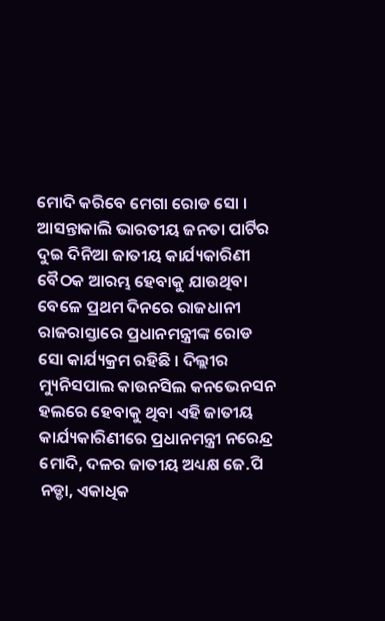ମୋଦି କରିବେ ମେଗା ରୋଡ ସୋ । ଆସନ୍ତାକାଲି ଭାରତୀୟ ଜନତା ପାର୍ଟିର ଦୁଇ ଦିନିଆ ଜାତୀୟ କାର୍ଯ୍ୟକାରିଣୀ ବୈଠକ ଆରମ୍ଭ ହେବାକୁ ଯାଉଥିବା ବେଳେ ପ୍ରଥମ ଦିନରେ ରାଜଧାନୀ ରାଜରାସ୍ତାରେ ପ୍ରଧାନମନ୍ତ୍ରୀଙ୍କ ରୋଡ ସୋ କାର୍ଯ୍ୟକ୍ରମ ରହିଛି । ଦିଲ୍ଲୀର ମ୍ୟୁନିସପାଲ କାଉନସିଲ କନଭେନସନ ହଲରେ ହେବାକୁ ଥିବା ଏହି ଜାତୀୟ କାର୍ଯ୍ୟକାରିଣୀରେ ପ୍ରଧାନମନ୍ତ୍ରୀ ନରେନ୍ଦ୍ର ମୋଦି, ଦଳର ଜାତୀୟ ଅଧ୍ୟକ୍ଷ ଜେ.ପି ନଡ୍ଡା, ଏକାଧିକ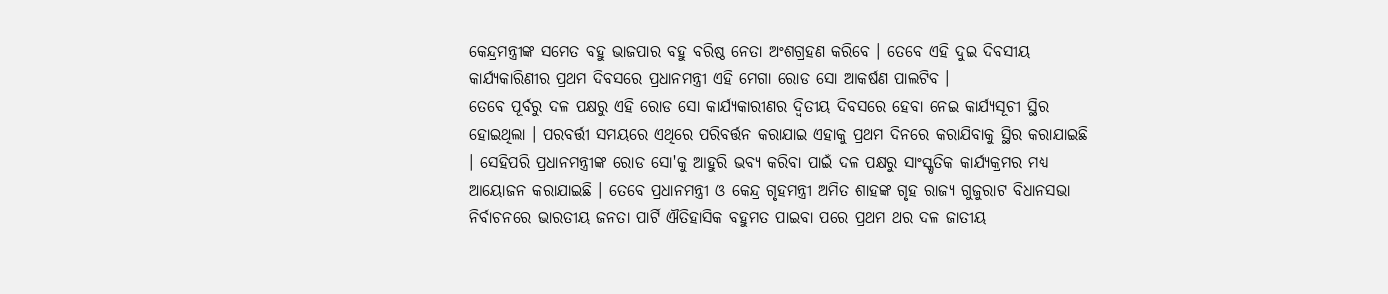କେନ୍ଦ୍ରମନ୍ତ୍ରୀଙ୍କ ସମେତ ବହୁ ଭାଜପାର ବହୁ ବରିଷ୍ଠ ନେତା ଅଂଶଗ୍ରହଣ କରିବେ । ତେବେ ଏହି ଦୁଇ ଦିବସୀୟ କାର୍ଯ୍ୟକାରିଣୀର ପ୍ରଥମ ଦିବସରେ ପ୍ରଧାନମନ୍ତ୍ରୀ ଏହି ମେଗା ରୋଡ ସୋ ଆକର୍ଷଣ ପାଲଟିବ ।
ତେବେ ପୂର୍ବରୁ ଦଳ ପକ୍ଷରୁ ଏହି ରୋଡ ସୋ କାର୍ଯ୍ୟକାରୀଣର ଦ୍ବିତୀୟ ଦିବସରେ ହେବା ନେଇ କାର୍ଯ୍ୟସୂଚୀ ସ୍ଥିର ହୋଇଥିଲା । ପରବର୍ତ୍ତୀ ସମୟରେ ଏଥିରେ ପରିବର୍ତ୍ତନ କରାଯାଇ ଏହାକୁ ପ୍ରଥମ ଦିନରେ କରାଯିବାକୁ ସ୍ଥିର କରାଯାଇଛି । ସେହିପରି ପ୍ରଧାନମନ୍ତ୍ରୀଙ୍କ ରୋଡ ସୋ'କୁ ଆହୁରି ଭବ୍ୟ କରିବା ପାଇଁ ଦଳ ପକ୍ଷରୁ ସାଂସ୍କୃତିକ କାର୍ଯ୍ୟକ୍ରମର ମଧ୍ୟ ଆୟୋଜନ କରାଯାଇଛି । ତେବେ ପ୍ରଧାନମନ୍ତ୍ରୀ ଓ କେନ୍ଦ୍ର ଗୃହମନ୍ତ୍ରୀ ଅମିତ ଶାହଙ୍କ ଗୃହ ରାଜ୍ୟ ଗୁଜୁରାଟ ବିଧାନସଭା ନିର୍ବାଚନରେ ଭାରତୀୟ ଜନତା ପାର୍ଟି ଐତିହାସିକ ବହୁମତ ପାଇବା ପରେ ପ୍ରଥମ ଥର ଦଳ ଜାତୀୟ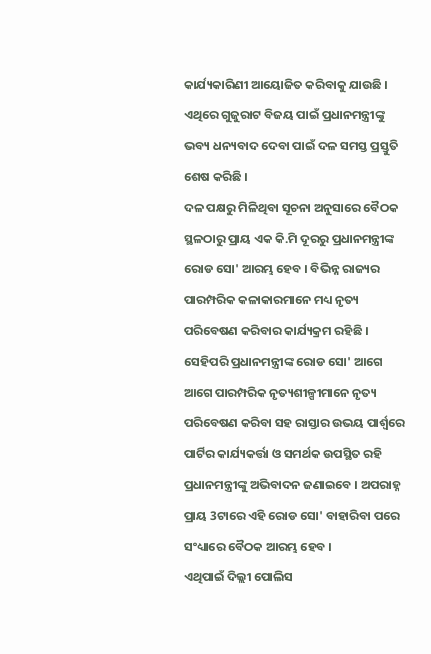କାର୍ଯ୍ୟକାରିଣୀ ଆୟୋଜିତ କରିବାକୁ ଯାଉଛି । ଏଥିରେ ଗୁଜୁରାଟ ବିଜୟ ପାଇଁ ପ୍ରଧାନମନ୍ତ୍ରୀଙ୍କୁ ଭବ୍ୟ ଧନ୍ୟବାଦ ଦେବା ପାଇଁ ଦଳ ସମସ୍ତ ପ୍ରସ୍ତୁତି ଶେଷ କରିଛି ।
ଦଳ ପକ୍ଷରୁ ମିଳିଥିବା ସୂଚନା ଅନୁସାରେ ବୈଠକ ସ୍ଥଳଠାରୁ ପ୍ରାୟ ଏକ କି.ମି ଦୂରରୁ ପ୍ରଧାନମନ୍ତ୍ରୀଙ୍କ ରୋଡ ସୋ' ଆରମ୍ଭ ହେବ । ବିଭିନ୍ନ ରାଜ୍ୟର ପାରମ୍ପରିକ କଳାକାରମାନେ ମଧ୍ୟ ନୃତ୍ୟ ପରିବେଷଣ କରିବାର କାର୍ଯ୍ୟକ୍ରମ ରହିଛି । ସେହିପରି ପ୍ରଧାନମନ୍ତ୍ରୀଙ୍କ ରୋଡ ସୋ' ଆଗେ ଆଗେ ପାରମ୍ପରିକ ନୃତ୍ୟଶୀଳ୍ପୀମାନେ ନୃତ୍ୟ ପରିବେଷଣ କରିବା ସହ ରାସ୍ତାର ଉଭୟ ପାର୍ଶ୍ବରେ ପାର୍ଟିର କାର୍ଯ୍ୟକର୍ତ୍ତା ଓ ସମର୍ଥକ ଉପସ୍ଥିତ ରହି ପ୍ରଧାନମନ୍ତ୍ରୀଙ୍କୁ ଅଭିବାଦନ ଜଣାଇବେ । ଅପରାହ୍ନ ପ୍ରାୟ 3ଟାରେ ଏହି ରୋଡ ସୋ' ବାହାରିବା ପରେ ସଂଧ୍ୟାରେ ବୈଠକ ଆରମ୍ଭ ହେବ ।
ଏଥିପାଇଁ ଦିଲ୍ଲୀ ପୋଲିସ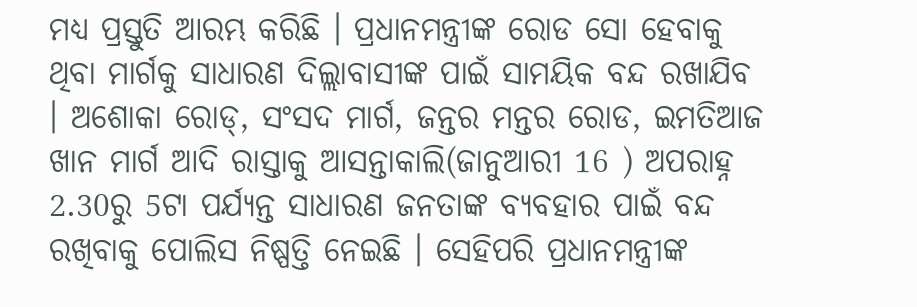ମଧ୍ୟ ପ୍ରସ୍ତୁତି ଆରମ୍ଭ କରିଛି । ପ୍ରଧାନମନ୍ତ୍ରୀଙ୍କ ରୋଡ ସୋ ହେବାକୁ ଥିବା ମାର୍ଗକୁ ସାଧାରଣ ଦିଲ୍ଲାବାସୀଙ୍କ ପାଇଁ ସାମୟିକ ବନ୍ଦ ରଖାଯିବ । ଅଶୋକା ରୋଡ୍, ସଂସଦ ମାର୍ଗ, ଜନ୍ତର ମନ୍ତର ରୋଡ, ଇମତିଆଜ ଖାନ ମାର୍ଗ ଆଦି ରାସ୍ତାକୁ ଆସନ୍ତାକାଲି(ଜାନୁଆରୀ 16 ) ଅପରାହ୍ନ 2.30ରୁ 5ଟା ପର୍ଯ୍ୟନ୍ତ ସାଧାରଣ ଜନତାଙ୍କ ବ୍ୟବହାର ପାଇଁ ବନ୍ଦ ରଖିବାକୁ ପୋଲିସ ନିଷ୍ପତ୍ତି ନେଇଛି । ସେହିପରି ପ୍ରଧାନମନ୍ତ୍ରୀଙ୍କ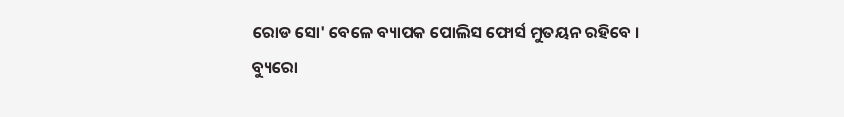ରୋଡ ସୋ' ବେଳେ ବ୍ୟାପକ ପୋଲିସ ଫୋର୍ସ ମୁତୟନ ରହିବେ ।
ବ୍ୟୁରୋ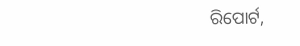ରିପୋର୍ଟ,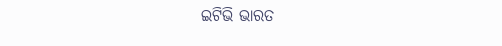ଇଟିଭି ଭାରତ